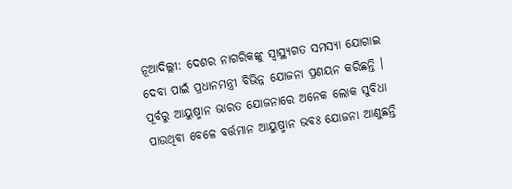ନୂଆଦିଲ୍ଲୀ: ଦେଶର ନାଗରିକଙ୍କୁ ସ୍ୱାସ୍ଥ୍ୟଗତ ସମସ୍ୟା ଯୋଗାଇ ଦେବା ପାଇଁ ପ୍ରଧାନମନ୍ତ୍ରୀ ବିଭିନ୍ନ ଯୋଜନା ପ୍ରଣୟନ କରିଛନ୍ତି । ପୂର୍ବରୁ ଆୟୁଷ୍ମାନ ଭାରତ ଯୋଜନାରେ ଅନେକ ଲୋକ ସୁବିଧା ପାଉଥିବା ବେଳେ ବର୍ତ୍ତମାନ ଆୟୁଷ୍ମାନ ଭବଃ ଯୋଜନା ଆଣୁଛନ୍ତି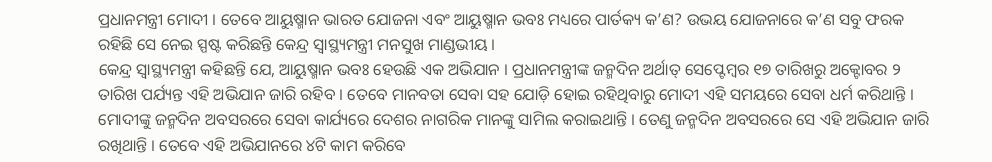ପ୍ରଧାନମନ୍ତ୍ରୀ ମୋଦୀ । ତେବେ ଆୟୁଷ୍ମାନ ଭାରତ ଯୋଜନା ଏବଂ ଆୟୁଷ୍ମାନ ଭବଃ ମଧ୍ୟରେ ପାର୍ତକ୍ୟ କ’ଣ? ଉଭୟ ଯୋଜନାରେ କ’ଣ ସବୁ ଫରକ ରହିଛି ସେ ନେଇ ସ୍ପଷ୍ଟ କରିଛନ୍ତି କେନ୍ଦ୍ର ସ୍ୱାସ୍ଥ୍ୟମନ୍ତ୍ରୀ ମନସୁଖ ମାଣ୍ଡଭୀୟ ।
କେନ୍ଦ୍ର ସ୍ୱାସ୍ଥ୍ୟମନ୍ତ୍ରୀ କହିଛନ୍ତି ଯେ, ଆୟୁଷ୍ମାନ ଭବଃ ହେଉଛି ଏକ ଅଭିଯାନ । ପ୍ରଧାନମନ୍ତ୍ରୀଙ୍କ ଜନ୍ମଦିନ ଅର୍ଥାତ୍ ସେପ୍ଟେମ୍ବର ୧୭ ତାରିଖରୁ ଅକ୍ଟୋବର ୨ ତାରିଖ ପର୍ଯ୍ୟନ୍ତ ଏହି ଅଭିଯାନ ଜାରି ରହିବ । ତେବେ ମାନବତା ସେବା ସହ ଯୋଡ଼ି ହୋଇ ରହିଥିବାରୁ ମୋଦୀ ଏହି ସମୟରେ ସେବା ଧର୍ମ କରିଥାନ୍ତି । ମୋଦୀଙ୍କୁ ଜନ୍ମଦିନ ଅବସରରେ ସେବା କାର୍ଯ୍ୟରେ ଦେଶର ନାଗରିକ ମାନଙ୍କୁ ସାମିଲ କରାଇଥାନ୍ତି । ତେଣୁ ଜନ୍ମଦିନ ଅବସରରେ ସେ ଏହି ଅଭିଯାନ ଜାରି ରଖିଥାନ୍ତି । ତେବେ ଏହି ଅଭିଯାନରେ ୪ଟି କାମ କରିବେ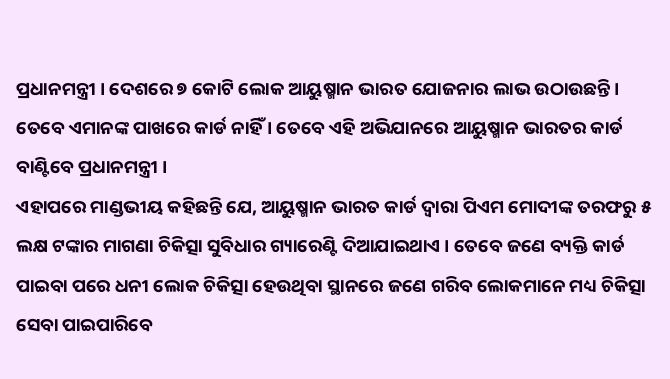ପ୍ରଧାନମନ୍ତ୍ରୀ । ଦେଶରେ ୭ କୋଟି ଲୋକ ଆୟୁଷ୍ମାନ ଭାରତ ଯୋଜନାର ଲାଭ ଉଠାଉଛନ୍ତି । ତେବେ ଏମାନଙ୍କ ପାଖରେ କାର୍ଡ ନାହିଁ । ତେବେ ଏହି ଅଭିଯାନରେ ଆୟୁଷ୍ମାନ ଭାରତର କାର୍ଡ ବାଣ୍ଟିବେ ପ୍ରଧାନମନ୍ତ୍ରୀ ।
ଏହାପରେ ମାଣ୍ଡଭୀୟ କହିଛନ୍ତି ଯେ, ଆୟୁଷ୍ମାନ ଭାରତ କାର୍ଡ ଦ୍ୱାରା ପିଏମ ମୋଦୀଙ୍କ ତରଫରୁ ୫ ଲକ୍ଷ ଟଙ୍କାର ମାଗଣା ଚିକିତ୍ସା ସୁବିଧାର ଗ୍ୟାରେଣ୍ଟି ଦିଆଯାଇଥାଏ । ତେବେ ଜଣେ ବ୍ୟକ୍ତି କାର୍ଡ ପାଇବା ପରେ ଧନୀ ଲୋକ ଚିକିତ୍ସା ହେଉଥିବା ସ୍ଥାନରେ ଜଣେ ଗରିବ ଲୋକମାନେ ମଧ୍ୟ ଚିକିତ୍ସା ସେବା ପାଇପାରିବେ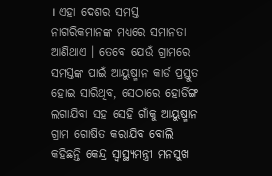। ଏହା ଦେଶର ସମସ୍ତ ନାଗରିକମାନଙ୍କ ମଧ୍ୟରେ ସମାନତା ଆଣିଥାଏ । ତେବେ ଯେଉଁ ଗ୍ରାମରେ ସମସ୍ତଙ୍କ ପାଇଁ ଆୟୁଷ୍ମାନ କାର୍ଡ ପ୍ରସ୍ତୁତ ହୋଇ ସାରିଥିବ, ସେଠାରେ ହୋର୍ଡିଙ୍ଗ ଲଗାଯିବା ସହ ସେହି ଗାଁକୁ ଆୟୁଷ୍ମାନ ଗ୍ରାମ ଗୋଷିତ କରାଯିବ ବୋଲି କହିଛନ୍ତି କେନ୍ଦ୍ର ସ୍ୱାସ୍ଥ୍ୟମନ୍ତ୍ରୀ ମନସୁଖ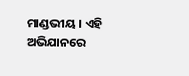ମାଣ୍ଡଭୀୟ । ଏହି ଅଭିଯାନରେ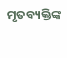ମୃତବ୍ୟକ୍ତିଙ୍କ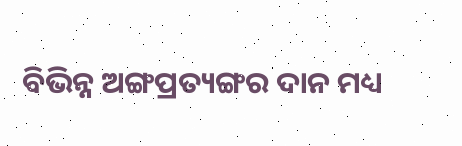ବିଭିନ୍ନ ଅଙ୍ଗପ୍ରତ୍ୟଙ୍ଗର ଦାନ ମଧ୍ୟ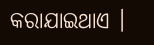କରାଯାଇଥାଏ ।